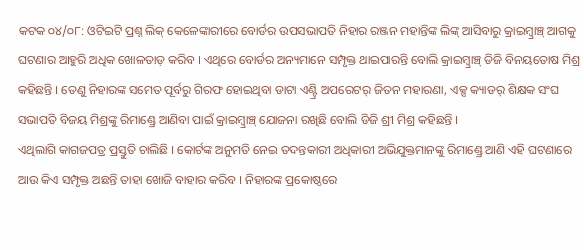କଟକ ୦୪/୦୮: ଓଟିଇଟି ପ୍ରଶ୍ନ ଲିକ୍ କେଳେଙ୍କାରୀରେ ବୋର୍ଡର ଉପସଭାପତି ନିହାର ରଞ୍ଜନ ମହାନ୍ତିଙ୍କ ଲିଙ୍କ୍ ଆସିବାରୁ କ୍ରାଇମ୍ବ୍ରାଞ୍ଚ୍ ଆଗକୁ ଘଟଣାର ଆହୁରି ଅଧିକ ଖୋଳତାଡ଼ କରିବ । ଏଥିରେ ବୋର୍ଡର ଅନ୍ୟମାନେ ସମ୍ପୃକ୍ତ ଥାଇପାରନ୍ତି ବୋଲି କ୍ରାଇମ୍ବ୍ରାଞ୍ଚ୍ ଡିଜି ବିନୟତୋଷ ମିଶ୍ର କହିଛନ୍ତି । ତେଣୁ ନିହାରଙ୍କ ସମେତ ପୂର୍ବରୁ ଗିରଫ ହୋଇଥିବା ଡାଟା ଏଣ୍ଟ୍ରି ଅପରେଟର୍ ଜିତନ ମହାରଣା, ଏକ୍ସ କ୍ୟାଡର୍ ଶିକ୍ଷକ ସଂଘ ସଭାପତି ବିଜୟ ମିଶ୍ରଙ୍କୁ ରିମାଣ୍ଡ୍ରେ ଆଣିବା ପାଇଁ କ୍ରାଇମ୍ବ୍ରାଞ୍ଚ୍ ଯୋଜନା ରଖିଛି ବୋଲି ଡିଜି ଶ୍ରୀ ମିଶ୍ର କହିଛନ୍ତି ।
ଏଥିଲାଗି କାଗଜପତ୍ର ପ୍ରସ୍ତୁତି ଚାଲିଛି । କୋର୍ଟଙ୍କ ଅନୁମତି ନେଇ ତଦନ୍ତକାରୀ ଅଧିକାରୀ ଅଭିଯୁକ୍ତମାନଙ୍କୁ ରିମାଣ୍ଡ୍ରେ ଆଣି ଏହି ଘଟଣାରେ ଆଉ କିଏ ସମ୍ପୃକ୍ତ ଅଛନ୍ତି ତାହା ଖୋଜି ବାହାର କରିବ । ନିହାରଙ୍କ ପ୍ରକୋଷ୍ଠରେ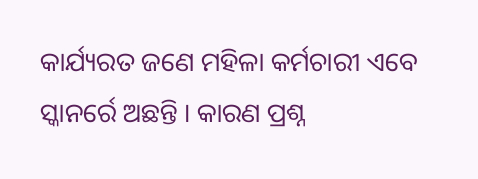କାର୍ଯ୍ୟରତ ଜଣେ ମହିଳା କର୍ମଚାରୀ ଏବେ ସ୍କାନର୍ରେ ଅଛନ୍ତି । କାରଣ ପ୍ରଶ୍ନ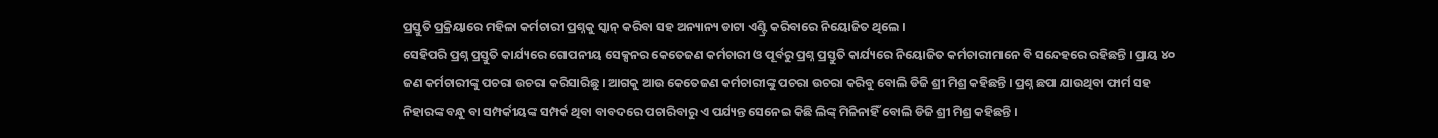ପ୍ରସ୍ତୁତି ପ୍ରକ୍ରିୟାରେ ମହିଳା କର୍ମଚାରୀ ପ୍ରଶ୍ନକୁ ସ୍କାନ୍ କରିବା ସହ ଅନ୍ୟାନ୍ୟ ଡାଟା ଏଣ୍ଟ୍ରି କରିବାରେ ନିୟୋଜିତ ଥିଲେ ।
ସେହିପରି ପ୍ରଶ୍ନ ପ୍ରସ୍ତୁତି କାର୍ଯ୍ୟରେ ଗୋପନୀୟ ସେକ୍ସନର କେତେଜଣ କର୍ମଚାରୀ ଓ ପୂର୍ବରୁ ପ୍ରଶ୍ନ ପ୍ରସ୍ତୁତି କାର୍ଯ୍ୟରେ ନିୟୋଜିତ କର୍ମଚାରୀମାନେ ବି ସନ୍ଦେହରେ ରହିଛନ୍ତି । ପ୍ରାୟ ୪୦ ଜଣ କର୍ମଚାରୀଙ୍କୁ ପଚରା ଉଚରା କରିସାରିଛୁ । ଆଗକୁ ଆଉ କେତେଜଣ କର୍ମଚାରୀଙ୍କୁ ପଚରା ଉଚରା କରିବୁ ବୋଲି ଡିଜି ଶ୍ରୀ ମିଶ୍ର କହିଛନ୍ତି । ପ୍ରଶ୍ନ ଛପା ଯାଉଥିବା ଫାର୍ମ ସହ ନିହାରଙ୍କ ବନ୍ଧୁ ବା ସମ୍ପର୍କୀୟଙ୍କ ସମ୍ପର୍କ ଥିବା ବାବଦରେ ପଚାରିବାରୁ ଏ ପର୍ଯ୍ୟନ୍ତ ସେନେଇ କିଛି ଲିଙ୍କ୍ ମିଳିନାହିଁ ବୋଲି ଡିଜି ଶ୍ରୀ ମିଶ୍ର କହିଛନ୍ତି ।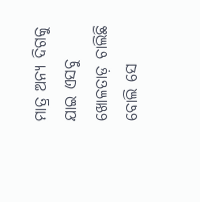ମାତ୍ର ଅନ୍ୟ ଦିଗକୁ ଯାଇ ଏସବୁ ଖୋଳତାଡ଼ ଚାଲିଛି ବୋଲି ସେ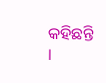କହିଛନ୍ତି ।